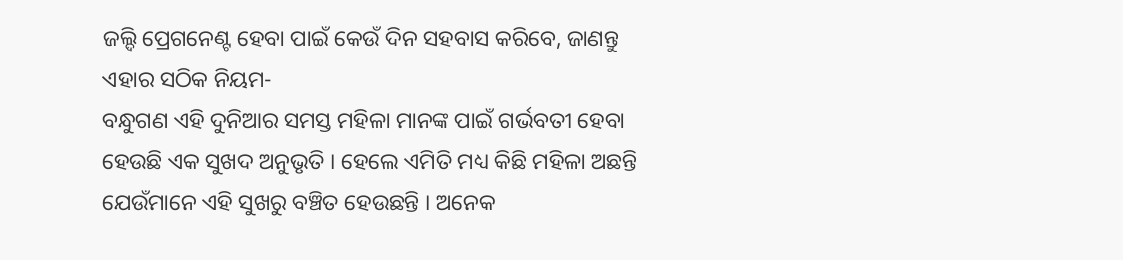ଜଲ୍ଦି ପ୍ରେଗନେଣ୍ଟ ହେବା ପାଇଁ କେଉଁ ଦିନ ସହବାସ କରିବେ, ଜାଣନ୍ତୁ ଏହାର ସଠିକ ନିୟମ-
ବନ୍ଧୁଗଣ ଏହି ଦୁନିଆର ସମସ୍ତ ମହିଳା ମାନଙ୍କ ପାଇଁ ଗର୍ଭବତୀ ହେବା ହେଉଛି ଏକ ସୁଖଦ ଅନୁଭୃତି । ହେଲେ ଏମିତି ମଧ୍ୟ କିଛି ମହିଳା ଅଛନ୍ତି ଯେଉଁମାନେ ଏହି ସୁଖରୁ ବଞ୍ଚିତ ହେଉଛନ୍ତି । ଅନେକ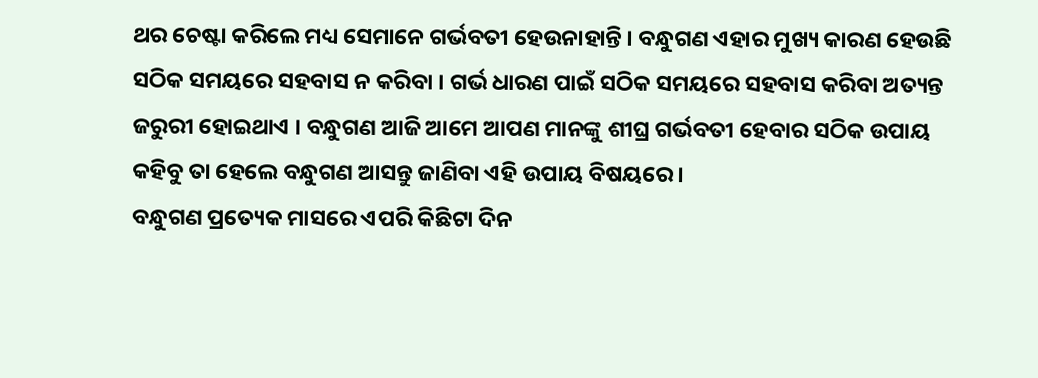ଥର ଚେଷ୍ଟା କରିଲେ ମଧ୍ୟ ସେମାନେ ଗର୍ଭବତୀ ହେଉନାହାନ୍ତି । ବନ୍ଧୁଗଣ ଏହାର ମୁଖ୍ୟ କାରଣ ହେଉଛି ସଠିକ ସମୟରେ ସହବାସ ନ କରିବା । ଗର୍ଭ ଧାରଣ ପାଇଁ ସଠିକ ସମୟରେ ସହବାସ କରିବା ଅତ୍ୟନ୍ତ ଜରୁରୀ ହୋଇଥାଏ । ବନ୍ଧୁଗଣ ଆଜି ଆମେ ଆପଣ ମାନଙ୍କୁ ଶୀଘ୍ର ଗର୍ଭବତୀ ହେବାର ସଠିକ ଉପାୟ କହିବୁ ତା ହେଲେ ବନ୍ଧୁଗଣ ଆସନ୍ତୁ ଜାଣିବା ଏହି ଉପାୟ ବିଷୟରେ ।
ବନ୍ଧୁଗଣ ପ୍ରତ୍ୟେକ ମାସରେ ଏପରି କିଛିଟା ଦିନ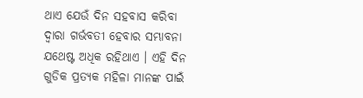ଥାଏ ଯେଉଁ ଦିନ ସହବାସ କରିବା ଦ୍ଵାରା ଗର୍ଭବତୀ ହେବାର ସମ୍ଭାବନା ଯଥେଷ୍ଟ ଅଧିକ ରହିଥାଏ । ଏହି ଦିନ ଗୁଡିକ ପ୍ରତ୍ୟକ ମହିଳା ମାନଙ୍କ ପାଇଁ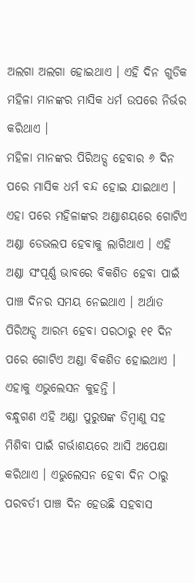ଅଲଗା ଅଲଗା ହୋଇଥାଏ । ଏହି ଦିନ ଗୁଡିକ ମହିଳା ମାନଙ୍କର ମାସିକ ଧର୍ମ ଉପରେ ନିର୍ଭର କରିଥାଏ ।
ମହିଳା ମାନଙ୍କର ପିରିଅଡ୍ସ ହେବାର ୬ ଦିନ ପରେ ମାସିକ ଧର୍ମ ବନ୍ଦ ହୋଇ ଯାଇଥାଏ । ଏହା ପରେ ମହିଳାଙ୍କର ଅଣ୍ଡାଶୟରେ ଗୋଟିଏ ଅଣ୍ଡା ଡେଭଲପ ହେବାକୁ ଲାଗିଥାଏ । ଏହି ଅଣ୍ଡା ସଂପୂର୍ଣ୍ଣ ଭାବରେ ବିକଶିତ ହେବା ପାଇଁ ପାଞ୍ଚ ଦିନର ସମୟ ନେଇଥାଏ । ଅର୍ଥାତ ପିରିଅଡ୍ସ ଆରମ୍ଭ ହେବା ପରଠାରୁ ୧୧ ଦିନ ପରେ ଗୋଟିଏ ଅଣ୍ଡା ବିକଶିତ ହୋଇଥାଏ । ଏହାକୁ ଏଭୁଲେସନ କୁହନ୍ତି ।
ବନ୍ଧୁଗଣ ଏହି ଅଣ୍ଡା ପୁରୁଷଙ୍କ ଡିମ୍ବାଣୁ ସହ ମିଶିବା ପାଇଁ ଗର୍ଭାଶୟରେ ଆସି ଅପେକ୍ଷା କରିଥାଏ । ଏଭୁଲେସନ ହେବା ଦିନ ଠାରୁ ପରବର୍ତୀ ପାଞ୍ଚ ଦିନ ହେଉଛି ସହବାସ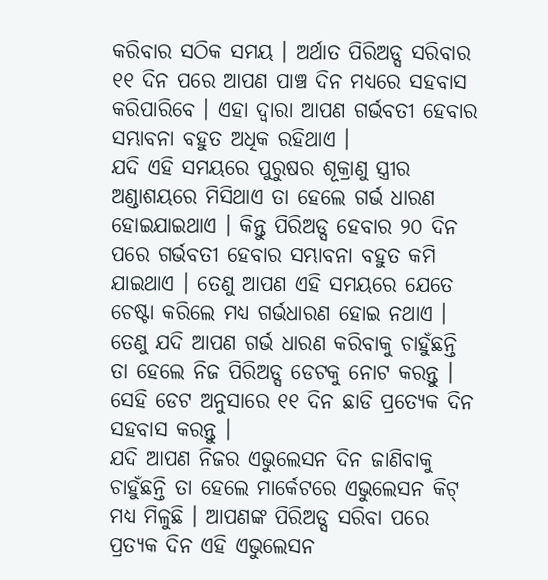କରିବାର ସଠିକ ସମୟ । ଅର୍ଥାତ ପିରିଅଡ୍ସ ସରିବାର ୧୧ ଦିନ ପରେ ଆପଣ ପାଞ୍ଚ ଦିନ ମଧ୍ୟରେ ସହବାସ କରିପାରିବେ । ଏହା ଦ୍ଵାରା ଆପଣ ଗର୍ଭବତୀ ହେବାର ସମ୍ଭାବନା ବହୁତ ଅଧିକ ରହିଥାଏ ।
ଯଦି ଏହି ସମୟରେ ପୁରୁଷର ଶୂକ୍ରାଣୁ ସ୍ତ୍ରୀର ଅଣ୍ଡାଶୟରେ ମିସିଥାଏ ତା ହେଲେ ଗର୍ଭ ଧାରଣ ହୋଇଯାଇଥାଏ । କିନ୍ତୁ ପିରିଅଡ୍ସ ହେବାର ୨୦ ଦିନ ପରେ ଗର୍ଭବତୀ ହେବାର ସମ୍ଭାବନା ବହୁତ କମି ଯାଇଥାଏ । ତେଣୁ ଆପଣ ଏହି ସମୟରେ ଯେତେ ଚେଷ୍ଟା କରିଲେ ମଧ୍ୟ ଗର୍ଭଧାରଣ ହୋଇ ନଥାଏ । ତେଣୁ ଯଦି ଆପଣ ଗର୍ଭ ଧାରଣ କରିବାକୁ ଚାହୁଁଛନ୍ତି ତା ହେଲେ ନିଜ ପିରିଅଡ୍ସ ଡେଟକୁ ନୋଟ କରନ୍ତୁ । ସେହି ଡେଟ ଅନୁସାରେ ୧୧ ଦିନ ଛାଡି ପ୍ରତ୍ୟେକ ଦିନ ସହବାସ କରନ୍ତୁ ।
ଯଦି ଆପଣ ନିଜର ଏଭୁଲେସନ ଦିନ ଜାଣିବାକୁ ଚାହୁଁଛନ୍ତି ତା ହେଲେ ମାର୍କେଟରେ ଏଭୁଲେସନ କିଟ୍ ମଧ୍ୟ ମିଳୁଛି । ଆପଣଙ୍କ ପିରିଅଡ୍ସ ସରିବା ପରେ ପ୍ରତ୍ୟକ ଦିନ ଏହି ଏଭୁଲେସନ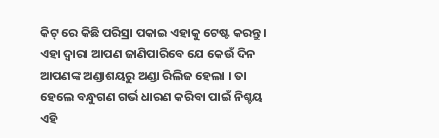କିଟ୍ ରେ କିଛି ପରିସ୍ରା ପକାଇ ଏହାକୁ ଟେଷ୍ଟ କରନ୍ତୁ । ଏହା ଦ୍ଵାରା ଆପଣ ଜାଣିପାରିବେ ଯେ କେଉଁ ଦିନ ଆପଣଙ୍କ ଅଣ୍ଡାଶୟରୁ ଅଣ୍ଡା ରିଲିଜ ହେଲା । ତା ହେଲେ ବନ୍ଧୁଗଣ ଗର୍ଭ ଧାରଣ କରିବା ପାଇଁ ନିଶ୍ଚୟ ଏହି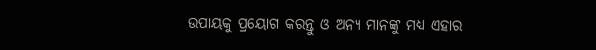ଉପାୟକୁ ପ୍ରୟୋଗ କରନ୍ତୁ ଓ ଅନ୍ୟ ମାନଙ୍କୁ ମଧ୍ୟ ଏହାର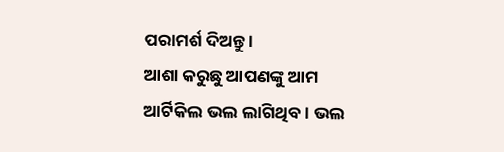ପରାମର୍ଶ ଦିଅନ୍ତୁ ।
ଆଶା କରୁଛୁ ଆପଣଙ୍କୁ ଆମ ଆର୍ଟିକିଲ ଭଲ ଲାଗିଥିବ । ଭଲ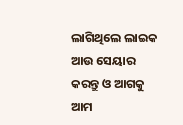ଲାଗିଥିଲେ ଲାଇକ ଆଉ ସେୟାର କରନ୍ତୁ ଓ ଆଗକୁ ଆମ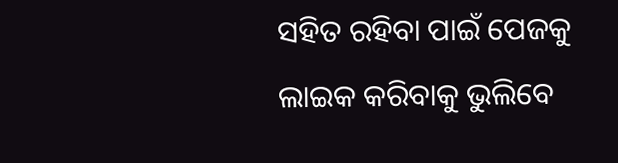ସହିତ ରହିବା ପାଇଁ ପେଜକୁ ଲାଇକ କରିବାକୁ ଭୁଲିବେ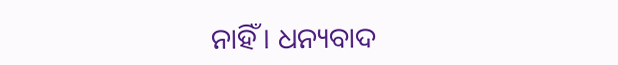ନାହିଁ । ଧନ୍ୟବାଦ